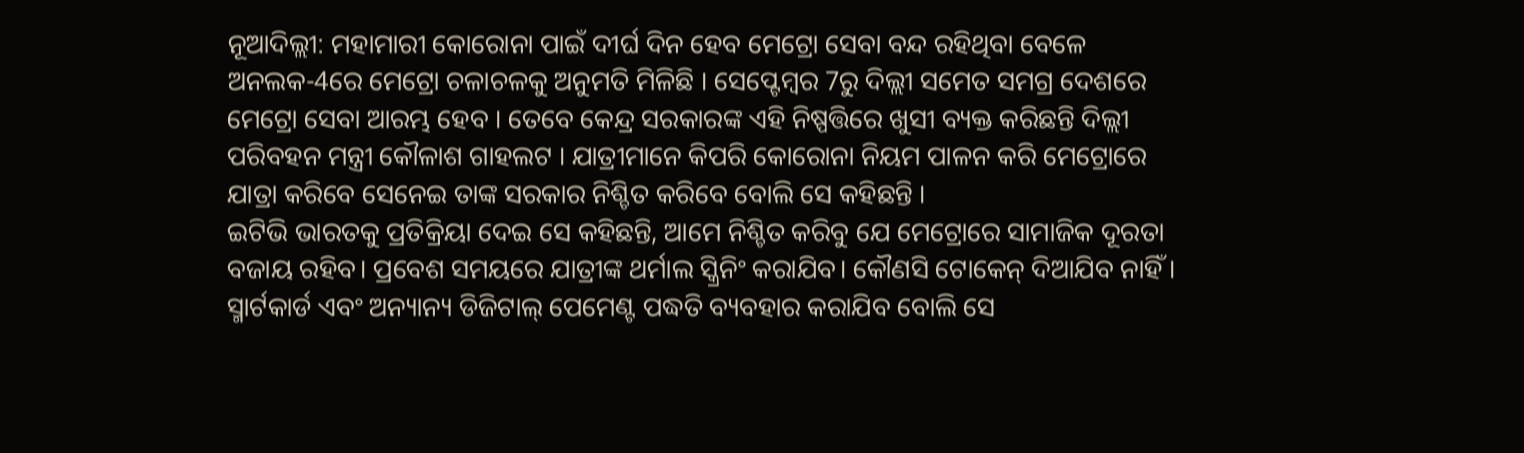ନୂଆଦିଲ୍ଲୀ: ମହାମାରୀ କୋରୋନା ପାଇଁ ଦୀର୍ଘ ଦିନ ହେବ ମେଟ୍ରୋ ସେବା ବନ୍ଦ ରହିଥିବା ବେଳେ ଅନଲକ-4ରେ ମେଟ୍ରୋ ଚଳାଚଳକୁ ଅନୁମତି ମିଳିଛି । ସେପ୍ଟେମ୍ବର 7ରୁ ଦିଲ୍ଲୀ ସମେତ ସମଗ୍ର ଦେଶରେ ମେଟ୍ରୋ ସେବା ଆରମ୍ଭ ହେବ । ତେବେ କେନ୍ଦ୍ର ସରକାରଙ୍କ ଏହି ନିଷ୍ପତ୍ତିରେ ଖୁସୀ ବ୍ୟକ୍ତ କରିଛନ୍ତି ଦିଲ୍ଲୀ ପରିବହନ ମନ୍ତ୍ରୀ କୌଳାଶ ଗାହଲଟ । ଯାତ୍ରୀମାନେ କିପରି କୋରୋନା ନିୟମ ପାଳନ କରି ମେଟ୍ରୋରେ ଯାତ୍ରା କରିବେ ସେନେଇ ତାଙ୍କ ସରକାର ନିଶ୍ଚିତ କରିବେ ବୋଲି ସେ କହିଛନ୍ତି ।
ଇଟିଭି ଭାରତକୁ ପ୍ରତିକ୍ରିୟା ଦେଇ ସେ କହିଛନ୍ତି, ଆମେ ନିଶ୍ଚିତ କରିବୁ ଯେ ମେଟ୍ରୋରେ ସାମାଜିକ ଦୂରତା ବଜାୟ ରହିବ। ପ୍ରବେଶ ସମୟରେ ଯାତ୍ରୀଙ୍କ ଥର୍ମାଲ ସ୍କ୍ରିନିଂ କରାଯିବ। କୌଣସି ଟୋକେନ୍ ଦିଆଯିବ ନାହିଁ । ସ୍ମାର୍ଟକାର୍ଡ ଏବଂ ଅନ୍ୟାନ୍ୟ ଡିଜିଟାଲ୍ ପେମେଣ୍ଟ ପଦ୍ଧତି ବ୍ୟବହାର କରାଯିବ ବୋଲି ସେ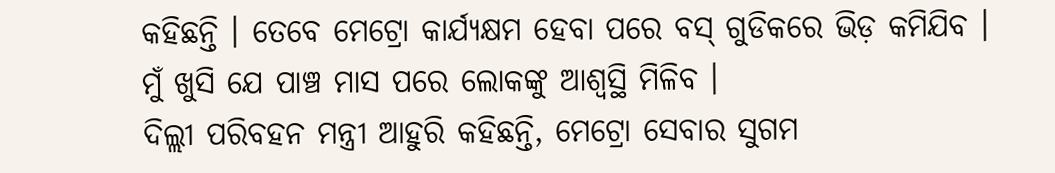କହିଛନ୍ତି । ତେବେ ମେଟ୍ରୋ କାର୍ଯ୍ୟକ୍ଷମ ହେବା ପରେ ବସ୍ ଗୁଡିକରେ ଭିଡ଼ କମିଯିବ । ମୁଁ ଖୁସି ଯେ ପାଞ୍ଚ ମାସ ପରେ ଲୋକଙ୍କୁ ଆଶ୍ବସ୍ଥି ମିଳିବ ।
ଦିଲ୍ଲୀ ପରିବହନ ମନ୍ତ୍ରୀ ଆହୁରି କହିଛନ୍ତି, ମେଟ୍ରୋ ସେବାର ସୁଗମ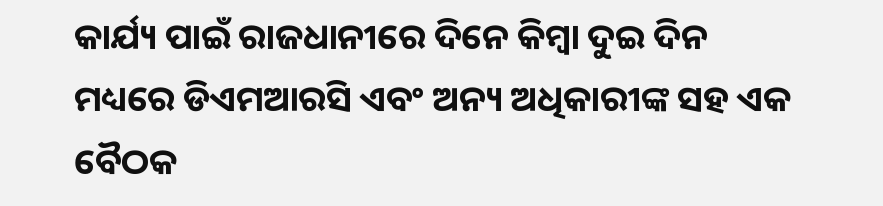କାର୍ଯ୍ୟ ପାଇଁ ରାଜଧାନୀରେ ଦିନେ କିମ୍ବା ଦୁଇ ଦିନ ମଧ୍ୟରେ ଡିଏମଆରସି ଏବଂ ଅନ୍ୟ ଅଧିକାରୀଙ୍କ ସହ ଏକ ବୈଠକ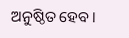ଅନୁଷ୍ଠିତ ହେବ।